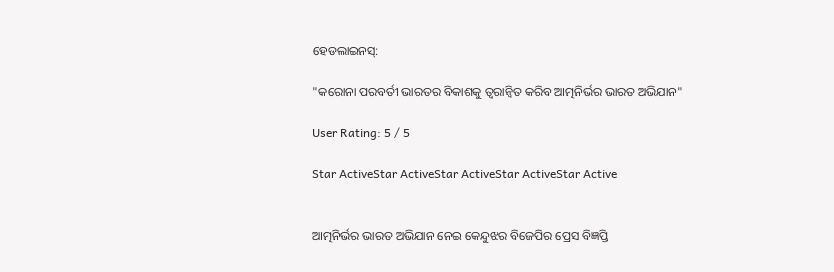ହେଡଲାଇନସ୍:

"କରୋନା ପରବର୍ତୀ ଭାରତର ବିକାଶକୁ ତ୍ୱରାନ୍ୱିତ କରିବ ଆତ୍ମନିର୍ଭର ଭାରତ ଅଭିଯାନ"

User Rating: 5 / 5

Star ActiveStar ActiveStar ActiveStar ActiveStar Active


ଆତ୍ମନିର୍ଭର ଭାରତ ଅଭିଯାନ ନେଇ କେନ୍ଦୁଝର ବିଜେପିର ପ୍ରେସ ବିଜ୍ଞପ୍ତି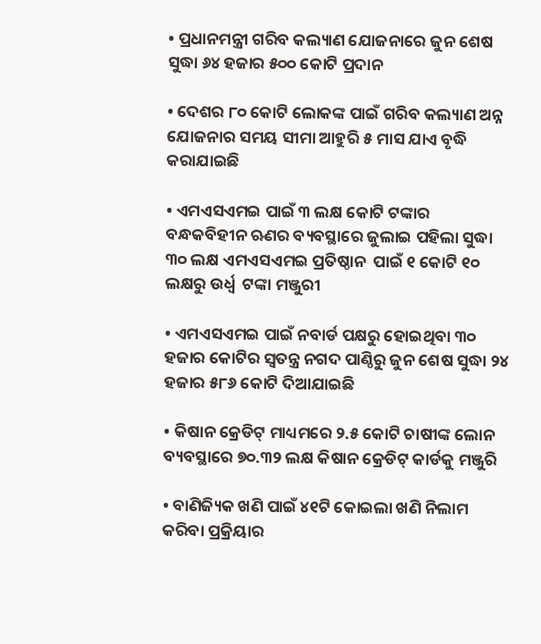• ପ୍ରଧାନମନ୍ତ୍ରୀ ଗରିବ କଲ୍ୟାଣ ଯୋଜନାରେ ଜୁନ ଶେଷ ସୁଦ୍ଧା ୬୪ ହଜାର ୫୦୦ କୋଟି ପ୍ରଦାନ

• ଦେଶର ୮୦ କୋଟି ଲୋକଙ୍କ ପାଇଁ ଗରିବ କଲ୍ୟାଣ ଅନ୍ନ ଯୋଜନାର ସମୟ ସୀମା ଆହୁରି ୫ ମାସ ଯାଏ ବୃଦ୍ଧି କରାଯାଇଛି

• ଏମଏସଏମଇ ପାଇଁ ୩ ଲକ୍ଷ କୋଟି ଟଙ୍କାର ବନ୍ଧକବିହୀନ ଋଣର ବ୍ୟବସ୍ଥାରେ ଜୁଲାଇ ପହିଲା ସୁଦ୍ଧା ୩୦ ଲକ୍ଷ ଏମଏସଏମଇ ପ୍ରତିଷ୍ଠାନ  ପାଇଁ ୧ କୋଟି ୧୦ ଲକ୍ଷରୁ ଉର୍ଧ୍ଵ  ଟଙ୍କା ମଞ୍ଜୁରୀ

• ଏମଏସଏମଇ ପାଇଁ ନବାର୍ଡ ପକ୍ଷରୁ ହୋଇଥିବା ୩୦ ହଜାର କୋଟିର ସ୍ୱତନ୍ତ୍ର ନଗଦ ପାଣ୍ଠିରୁ ଜୁନ ଶେଷ ସୁଦ୍ଧା ୨୪ ହଜାର ୫୮୬ କୋଟି ଦିଆଯାଇଛି

• କିଷାନ କ୍ରେଡିଟ୍ ମାଧ୍ୟମରେ ୨.୫ କୋଟି ଚାଷୀଙ୍କ ଲୋନ ବ୍ୟବସ୍ଥାରେ ୭୦.୩୨ ଲକ୍ଷ କିଷାନ କ୍ରେଡିଟ୍ କାର୍ଡକୁ ମଞ୍ଜୁରି

• ବାଣିଜ୍ୟିକ ଖଣି ପାଇଁ ୪୧ଟି କୋଇଲା ଖଣି ନିଲାମ କରିବା ପ୍ରକ୍ରିୟାର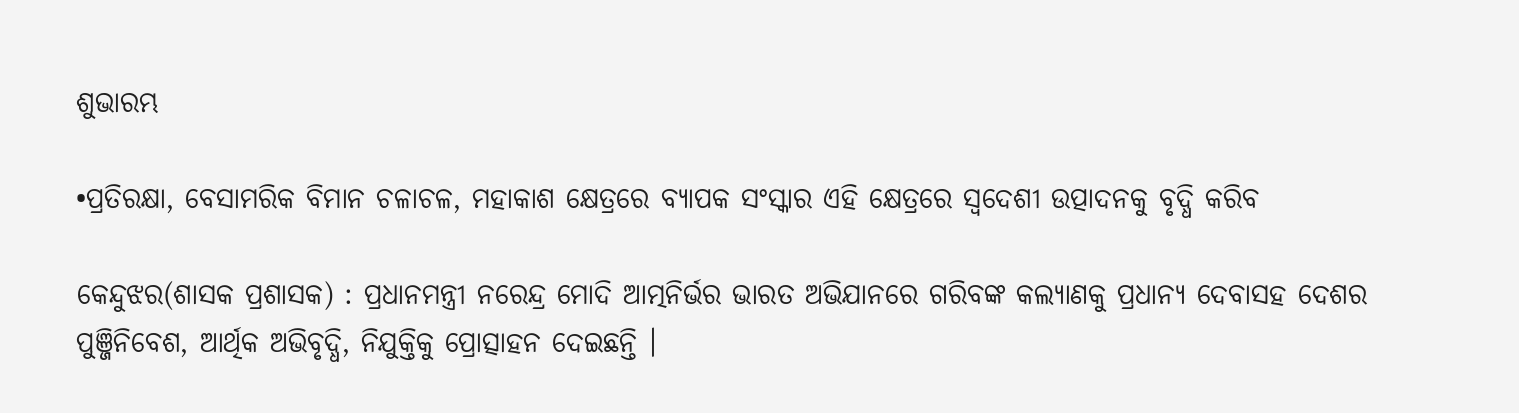ଶୁଭାରମ୍ଭ

•ପ୍ରତିରକ୍ଷା, ବେସାମରିକ ବିମାନ ଚଳାଚଳ, ମହାକାଶ କ୍ଷେତ୍ରରେ ବ୍ୟାପକ ସଂସ୍କାର ଏହି କ୍ଷେତ୍ରରେ ସ୍ୱଦେଶୀ ଉତ୍ପାଦନକୁ ବୃଦ୍ଧି କରିବ

କେନ୍ଦୁଝର(ଶାସକ ପ୍ରଶାସକ) : ପ୍ରଧାନମନ୍ତ୍ରୀ ନରେନ୍ଦ୍ର ମୋଦି ଆତ୍ମନିର୍ଭର ଭାରତ ଅଭିଯାନରେ ଗରିବଙ୍କ କଲ୍ୟାଣକୁ ପ୍ରଧାନ୍ୟ ଦେବାସହ ଦେଶର ପୁଞ୍ଜିନିବେଶ, ଆର୍ଥିକ ଅଭିବୃଦ୍ଧି, ନିଯୁକ୍ତିକୁ ପ୍ରୋତ୍ସାହନ ଦେଇଛନ୍ତି ।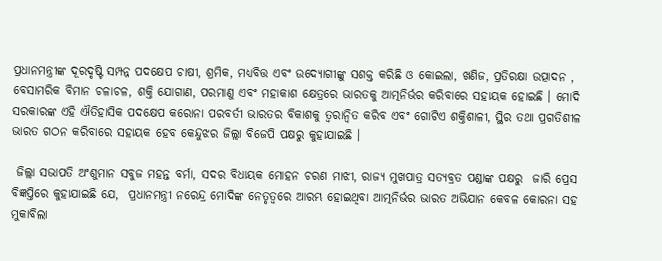ପ୍ରଧାନମନ୍ତ୍ରୀଙ୍କ ଦୂରଦୃଷ୍ଟି ସମ୍ପନ୍ନ ପଦକ୍ଷେପ ଚାଷୀ, ଶ୍ରମିକ, ମଧ୍ୟବିତ୍ତ ଏବଂ ଉଦ୍ୟୋଗୀଙ୍କୁ ସଶକ୍ତ କରିଛି ଓ କୋଇଲା, ଖଣିଜ, ପ୍ରତିରକ୍ଷା ଉତ୍ପାଦନ , ବେସାମରିକ ବିମାନ ଚଳାଚଳ, ଶକ୍ତି ଯୋଗାଣ, ପରମାଣୁ ଏବଂ ମହାକାଶ କ୍ଷେତ୍ରରେ ଭାରତକୁ ଆତ୍ମନିର୍ଭର କରିବାରେ ସହାୟକ ହୋଇଛି । ମୋଦି ସରକାରଙ୍କ ଏହି ଐତିହାସିକ ପଦକ୍ଷେପ କରୋନା ପରବର୍ତୀ ଭାରତର ବିକାଶକୁ ତ୍ୱରାନ୍ୱିତ କରିବ ଏବଂ ଗୋଟିଏ ଶକ୍ତିଶାଳୀ, ସ୍ଥିର ତଥା ପ୍ରଗତିଶୀଳ ଭାରତ ଗଠନ କରିବାରେ ସହାୟକ ହେବ କେନ୍ଦୁଝର ଜିଲ୍ଲା ବିଜେପି ପକ୍ଷରୁ କୁହାଯାଇଛି ।

 ଜିଲ୍ଲା ସଭାପତି ଅଂଶୁମାନ ସବୁଜ ମହନ୍ତ ବର୍ମା, ସଦର ବିଧାୟକ ମୋହନ ଚରଣ ମାଝୀ, ରାଜ୍ୟ ମୁଖପାତ୍ର ସତ୍ୟବ୍ରତ ପଣ୍ଡାଙ୍କ ପକ୍ଷରୁ  ଜାରି ପ୍ରେସ ବିଜ୍ଞପ୍ତିରେ କୁହାଯାଇଛି ଯେ,  ପ୍ରଧାନମନ୍ତ୍ରୀ ନରେନ୍ଦ୍ର ମୋଦିଙ୍କ ନେତୃତ୍ୱରେ ଆରମ୍ଭ ହୋଇଥିବା ଆତ୍ମନିର୍ଭର ଭାରତ ଅଭିଯାନ କେବଳ କୋରନା ସହ ମୁକାବିଲା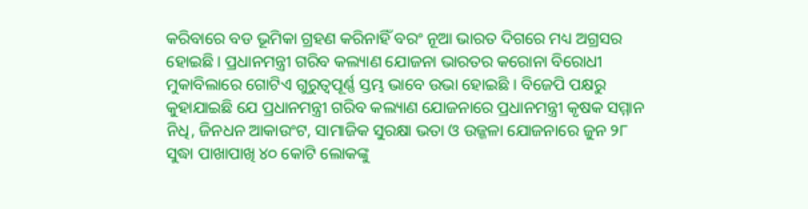କରିବାରେ ବଡ ଭୂମିକା ଗ୍ରହଣ କରିନାହିଁ ବରଂ ନୂଆ ଭାରତ ଦିଗରେ ମଧ୍ୟ ଅଗ୍ରସର ହୋଇଛି । ପ୍ରଧାନମନ୍ତ୍ରୀ ଗରିବ କଲ୍ୟାଣ ଯୋଜନା ଭାରତର କରୋନା ବିରୋଧୀ ମୁକାବିଲାରେ ଗୋଟିଏ ଗୁରୁତ୍ୱପୂର୍ଣ୍ଣ ସ୍ତମ୍ଭ ଭାବେ ଉଭା ହୋଇଛି । ବିଜେପି ପକ୍ଷରୁ କୁହାଯାଇଛି ଯେ ପ୍ରଧାନମନ୍ତ୍ରୀ ଗରିବ କଲ୍ୟାଣ ଯୋଜନାରେ ପ୍ରଧାନମନ୍ତ୍ରୀ କୃଷକ ସମ୍ମାନ ନିଧି, ଜିନଧନ ଆକାଉଂଟ, ସାମାଜିକ ସୁରକ୍ଷା ଭତା ଓ ଉଜ୍ଜଳା ଯୋଜନାରେ ଜୁନ ୨୮ ସୁଦ୍ଧା ପାଖାପାଖି ୪୦ କୋଟି ଲୋକଙ୍କୁ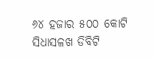୬୪ ହଜାର ୫୦୦ କୋଟି ସିଧାସଳଖ ଡିବିଟି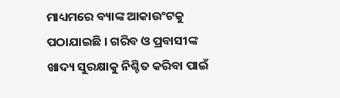ମାଧ୍ୟମରେ ବ୍ୟାଙ୍କ ଆକାଉଂଟକୁ ପଠାଯାଇଛି । ଗରିବ ଓ ପ୍ରବାସୀଙ୍କ ଖାଦ୍ୟ ସୁରକ୍ଷାକୁ ନିଶ୍ଚିତ କରିବା ପାଇଁ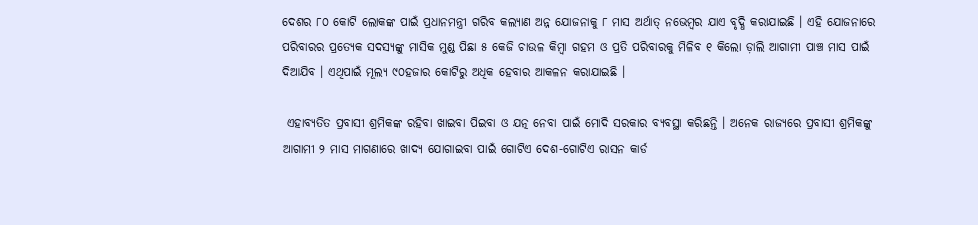ଦେଶର ୮୦ କୋଟି ଲୋକଙ୍କ ପାଇଁ ପ୍ରଧାନମନ୍ତ୍ରୀ ଗରିବ କଲ୍ୟାଣ ଅନ୍ନ ଯୋଜନାକୁ ୮ ମାସ ଅର୍ଥାତ୍ ନଭେମ୍ବର ଯାଏ ବୃଦ୍ଧି କରାଯାଇଛି । ଏହି ଯୋଜନାରେ ପରିବାରର ପ୍ରତ୍ୟେକ ସଦସ୍ୟଙ୍କୁ ମାସିକ ମୁଣ୍ଡ ପିଛା ୫ କେଜି ଚାଉଳ କିମ୍ବା ଗହମ ଓ ପ୍ରତି ପରିବାରକୁ ମିଳିବ ୧ କିଲୋ ଡ଼ାଲି ଆଗାମୀ ପାଞ୍ଚ ମାସ ପାଇଁ ଦିଆଯିବ । ଏଥିପାଇଁ ମୂଲ୍ୟ ୯୦ହଜାର କୋଟିରୁ ଅଧିକ ହେବାର ଆକଳନ କରାଯାଇଛି ।

 ଏହାବ୍ୟତିତ ପ୍ରବାସୀ ଶ୍ରମିକଙ୍କ ରହିବା ଖାଇବା ପିଇବା ଓ ଯତ୍ନ ନେବା ପାଇଁ ମୋଦି ସରକାର ବ୍ୟବସ୍ଥା କରିଛନ୍ତି । ଅନେକ ରାଜ୍ୟରେ ପ୍ରବାସୀ ଶ୍ରମିକଙ୍କୁ ଆଗାମୀ ୨ ମାସ ମାଗଣାରେ ଖାଦ୍ୟ ଯୋଗାଇବା ପାଇଁ ଗୋଟିଏ ଦେଶ-ଗୋଟିଏ ରାସନ କାର୍ଡ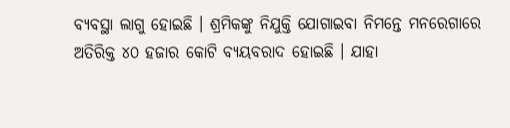ବ୍ୟବସ୍ଥା ଲାଗୁ ହୋଇଛି । ଶ୍ରମିକଙ୍କୁ ନିଯୁକ୍ତି ଯୋଗାଇବା ନିମନ୍ତେ ମନରେଗାରେ ଅତିରିକ୍ତ ୪୦ ହଜାର କୋଟି ବ୍ୟୟବରାଦ ହୋଇଛି । ଯାହା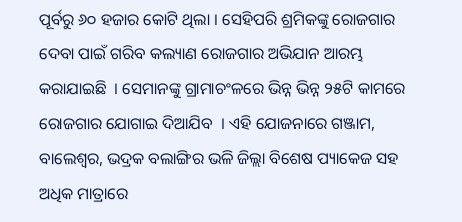ପୂର୍ବରୁ ୬୦ ହଜାର କୋଟି ଥିଲା । ସେହିପରି ଶ୍ରମିକଙ୍କୁ ରୋଜଗାର ଦେବା ପାଇଁ ଗରିବ କଲ୍ୟାଣ ରୋଜଗାର ଅଭିଯାନ ଆରମ୍ଭ କରାଯାଇଛି  । ସେମାନଙ୍କୁ ଗ୍ରାମାଚଂଳରେ ଭିନ୍ନ ଭିନ୍ନ ୨୫ଟି କାମରେ ରୋଜଗାର ଯୋଗାଇ ଦିଆଯିବ  । ଏହି ଯୋଜନାରେ ଗଞ୍ଜାମ, ବାଲେଶ୍ୱର, ଭଦ୍ରକ ବଲାଙ୍ଗିର ଭଳି ଜିଲ୍ଲା ବିଶେଷ ପ୍ୟାକେଜ ସହ ଅଧିକ ମାତ୍ରାରେ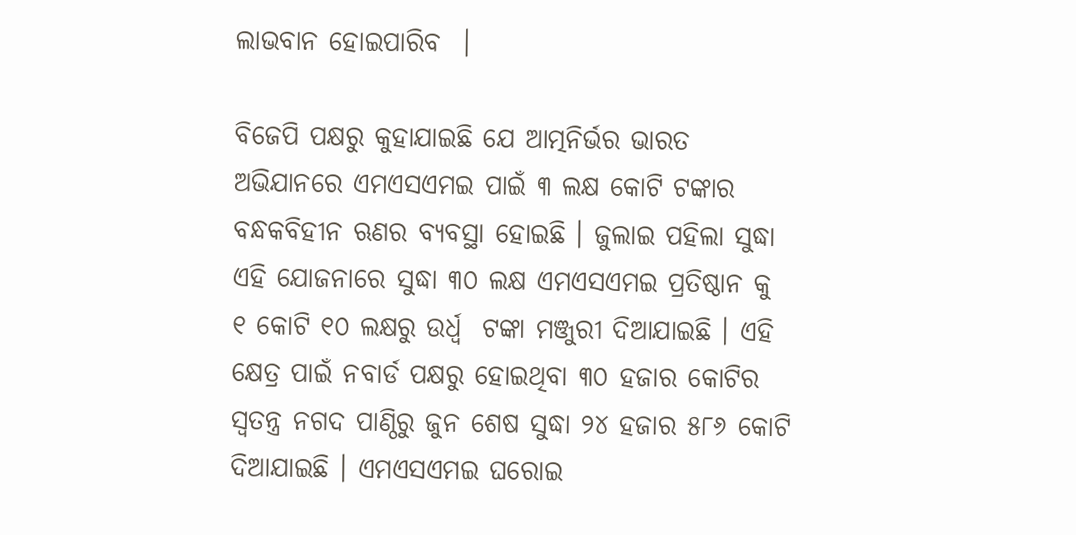ଲାଭବାନ ହୋଇପାରିବ  ।

ବିଜେପି ପକ୍ଷରୁ କୁହାଯାଇଛି ଯେ ଆତ୍ମନିର୍ଭର ଭାରତ ଅଭିଯାନରେ ଏମଏସଏମଇ ପାଇଁ ୩ ଲକ୍ଷ କୋଟି ଟଙ୍କାର ବନ୍ଧକବିହୀନ ଋଣର ବ୍ୟବସ୍ଥା ହୋଇଛି । ଜୁଲାଇ ପହିଲା ସୁଦ୍ଧା ଏହି ଯୋଜନାରେ ସୁଦ୍ଧା ୩୦ ଲକ୍ଷ ଏମଏସଏମଇ ପ୍ରତିଷ୍ଠାନ କୁ ୧ କୋଟି ୧୦ ଲକ୍ଷରୁ ଉର୍ଧ୍ଵ  ଟଙ୍କା ମଞ୍ଜୁରୀ ଦିଆଯାଇଛି । ଏହି କ୍ଷେତ୍ର ପାଇଁ ନବାର୍ଡ ପକ୍ଷରୁ ହୋଇଥିବା ୩୦ ହଜାର କୋଟିର ସ୍ୱତନ୍ତ୍ର ନଗଦ ପାଣ୍ଠିରୁ ଜୁନ ଶେଷ ସୁଦ୍ଧା ୨୪ ହଜାର ୫୮୬ କୋଟି ଦିଆଯାଇଛି । ଏମଏସଏମଇ ଘରୋଇ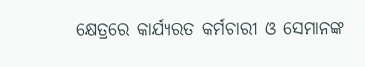କ୍ଷେତ୍ରରେ କାର୍ଯ୍ୟରତ କର୍ମଚାରୀ ଓ ସେମାନଙ୍କ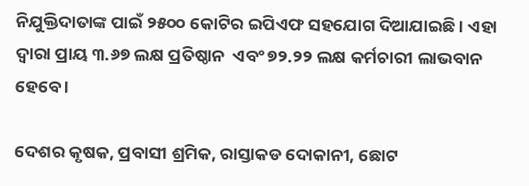ନିଯୁକ୍ତିଦାତାଙ୍କ ପାଇଁ ୨୫୦୦ କୋଟିର ଇପିଏଫ ସହଯୋଗ ଦିଆଯାଇଛି । ଏହା ଦ୍ୱାରା ପ୍ରାୟ ୩.୬୭ ଲକ୍ଷ ପ୍ରତିଷ୍ଠାନ  ଏବଂ ୭୨.୨୨ ଲକ୍ଷ କର୍ମଚାରୀ ଲାଭବାନ ହେବେ ।

ଦେଶର କୃଷକ, ପ୍ରବାସୀ ଶ୍ରମିକ, ରାସ୍ତାକଡ ଦୋକାନୀ, ଛୋଟ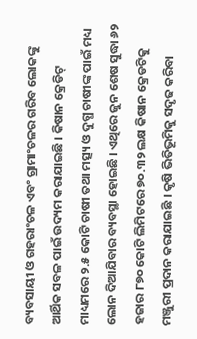ବ୍ୟବସାୟୀ ଓ ଗହରାଂଚଳ ଏବଂ ଗ୍ରାମାଂଚଳର ଗରିବ ଲୋକଙ୍କୁ ଆର୍ଥିକ ସବଳ ପାଇଁ ଉଦ୍ୟମ କରାଯାଇଛି । କିଷାନ କ୍ରେଡିଟ୍ ମାଧ୍ୟମରେ ୨.୫ କୋଟି ଚାଷୀ ତଥା ମତ୍ସ୍ୟ ଓ ଦୁଗ୍ଧ ଚାଷୀଙ୍କ ପାଇଁ ମଧ୍ୟ ଲୋନ ଦିଆଯିବାର ବ୍ୟବସ୍ଥା ହୋଇଛି । ଏଥିରେ ଜୁନ ଶେଷ ସୁଦ୍ଧା ୬୨ ହଜାର ୮୭୦ କୋଟି ଲିମିଟରେ ୭୦.୩୨ ଲକ୍ଷ କିଷାନ କ୍ରେଡଟିକୁ ମଞ୍ଜୁରୀ ପ୍ରଦାନ କରାଯାଇଛି । କୃଷି ଭିତିଭୂମିକୁ ସଦୃଢ କରିବା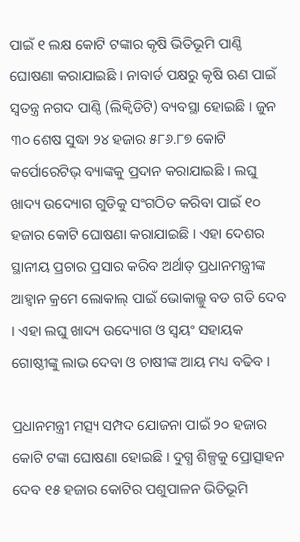ପାଇଁ ୧ ଲକ୍ଷ କୋଟି ଟଙ୍କାର କୃଷି ଭିତିଭୂମି ପାଣ୍ଠି ଘୋଷଣା କରାଯାଇଛି । ନାବାର୍ଡ ପକ୍ଷରୁ କୃଷି ଋଣ ପାଇଁ ସ୍ୱତନ୍ତ୍ର ନଗଦ ପାଣ୍ଠି (ଲିକ୍ୱିଡିଟି) ବ୍ୟବସ୍ଥା ହୋଇଛି । ଜୁନ ୩୦ ଶେଷ ସୁଦ୍ଧା ୨୪ ହଜାର ୫୮୬.୮୭ କୋଟି କର୍ପୋରେଟିଭ୍ ବ୍ୟାଙ୍କକୁ ପ୍ରଦାନ କରାଯାଇଛି । ଲଘୁ ଖାଦ୍ୟ ଉଦ୍ୟୋଗ ଗୁଡିକୁ ସଂଗଠିତ କରିବା ପାଇଁ ୧୦ ହଜାର କୋଟି ଘୋଷଣା କରାଯାଇଛି । ଏହା ଦେଶର ସ୍ଥାନୀୟ ପ୍ରଚାର ପ୍ରସାର କରିବ ଅର୍ଥାତ୍ ପ୍ରଧାନମନ୍ତ୍ରୀଙ୍କ ଆହ୍ୱାନ କ୍ରମେ ଲୋକାଲ୍ ପାଇଁ ଭୋକାଲ୍କୁ ବଡ ଗତି ଦେବ । ଏହା ଲଘୁ ଖାଦ୍ୟ ଉଦ୍ୟୋଗ ଓ ସ୍ୱୟଂ ସହାୟକ ଗୋଷ୍ଠୀଙ୍କୁ ଲାଭ ଦେବା ଓ ଚାଷୀଙ୍କ ଆୟ ମଧ୍ୟ ବଢିବ ।

ପ୍ରଧାନମନ୍ତ୍ରୀ ମତ୍ସ୍ୟ ସମ୍ପଦ ଯୋଜନା ପାଇଁ ୨୦ ହଜାର କୋଟି ଟଙ୍କା ଘୋଷଣା ହୋଇଛି । ଦୁଗ୍ଧ ଶିଳ୍ପକୁ ପ୍ରୋତ୍ସାହନ ଦେବ ୧୫ ହଜାର କୋଟିର ପଶୁପାଳନ ଭିତିଭୂମି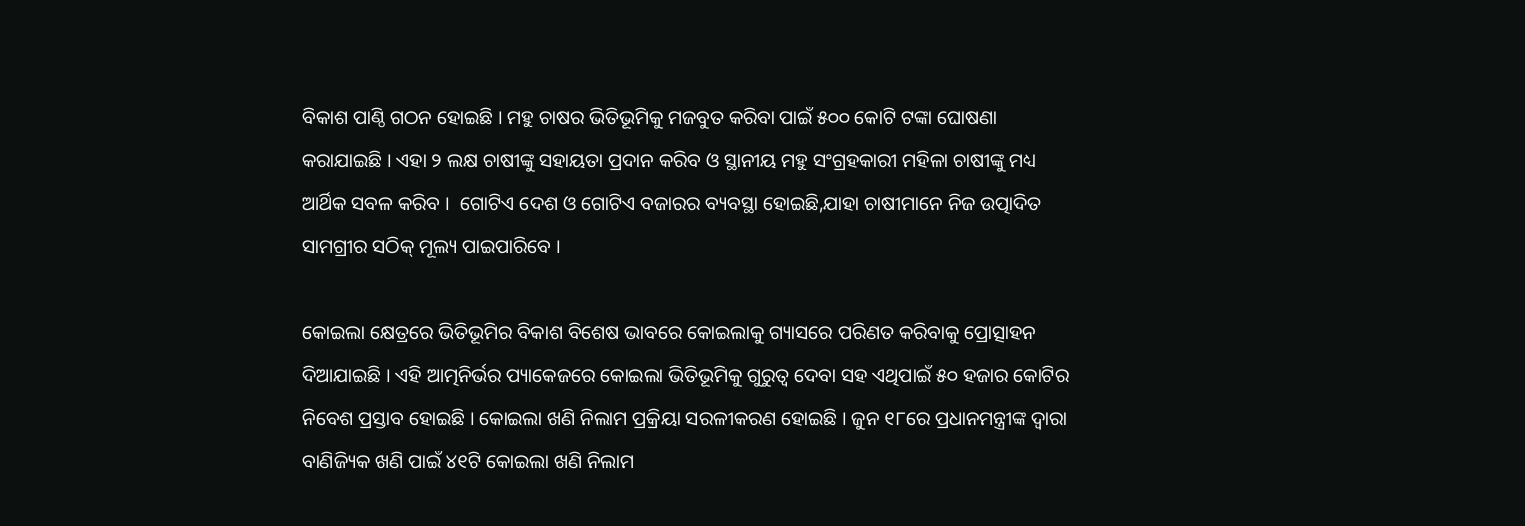ବିକାଶ ପାଣ୍ଠି ଗଠନ ହୋଇଛି । ମହୁ ଚାଷର ଭିତିଭୂମିକୁ ମଜବୁତ କରିବା ପାଇଁ ୫୦୦ କୋଟି ଟଙ୍କା ଘୋଷଣା କରାଯାଇଛି । ଏହା ୨ ଲକ୍ଷ ଚାଷୀଙ୍କୁ ସହାୟତା ପ୍ରଦାନ କରିବ ଓ ସ୍ଥାନୀୟ ମହୁ ସଂଗ୍ରହକାରୀ ମହିଳା ଚାଷୀଙ୍କୁ ମଧ୍ୟ ଆର୍ଥିକ ସବଳ କରିବ ।  ଗୋଟିଏ ଦେଶ ଓ ଗୋଟିଏ ବଜାରର ବ୍ୟବସ୍ଥା ହୋଇଛି,ଯାହା ଚାଷୀମାନେ ନିଜ ଉତ୍ପାଦିତ  ସାମଗ୍ରୀର ସଠିକ୍ ମୂଲ୍ୟ ପାଇପାରିବେ ।

କୋଇଲା କ୍ଷେତ୍ରରେ ଭିତିଭୂମିର ବିକାଶ ବିଶେଷ ଭାବରେ କୋଇଲାକୁ ଗ୍ୟାସରେ ପରିଣତ କରିବାକୁ ପ୍ରୋତ୍ସାହନ ଦିଆଯାଇଛି । ଏହି ଆତ୍ମନିର୍ଭର ପ୍ୟାକେଜରେ କୋଇଲା ଭିତିଭୂମିକୁ ଗୁରୁତ୍ୱ ଦେବା ସହ ଏଥିପାଇଁ ୫୦ ହଜାର କୋଟିର ନିବେଶ ପ୍ରସ୍ତାବ ହୋଇଛି । କୋଇଲା ଖଣି ନିଲାମ ପ୍ରକ୍ରିୟା ସରଳୀକରଣ ହୋଇଛି । ଜୁନ ୧୮ରେ ପ୍ରଧାନମନ୍ତ୍ରୀଙ୍କ ଦ୍ୱାରା ବାଣିଜ୍ୟିକ ଖଣି ପାଇଁ ୪୧ଟି କୋଇଲା ଖଣି ନିଲାମ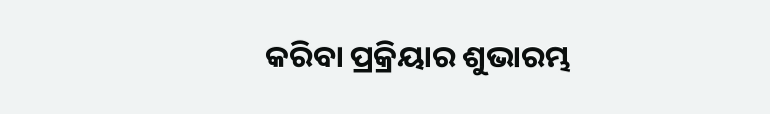କରିବା ପ୍ରକ୍ରିୟାର ଶୁଭାରମ୍ଭ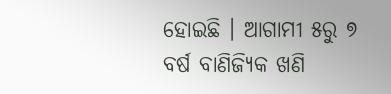ହୋଇଛି । ଆଗାମୀ ୫ରୁ ୭ ବର୍ଷ ବାଣିଜ୍ୟିକ ଖଣି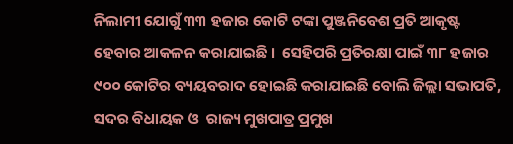ନିଲାମୀ ଯୋଗୁଁ ୩୩ ହଜାର କୋଟି ଟଙ୍କା ପୁଞ୍ଜନିବେଶ ପ୍ରତି ଆକୃଷ୍ଟ ହେବାର ଆକଳନ କରାଯାଇଛି ।  ସେହିପରି ପ୍ରତିରକ୍ଷା ପାଇଁ ୩୮ ହଜାର ୯୦୦ କୋଟିର ବ୍ୟୟବରାଦ ହୋଇଛି କରାଯାଇଛି ବୋଲି ଜିଲ୍ଲା ସଭାପତି, ସଦର ବିଧାୟକ ଓ  ରାଜ୍ୟ ମୁଖପାତ୍ର ପ୍ରମୁଖ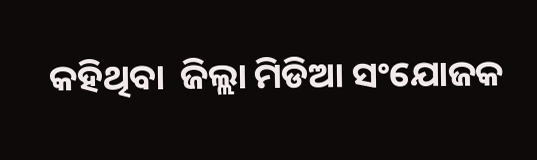କହିଥିବା  ଜିଲ୍ଲା ମିଡିଆ ସଂଯୋଜକ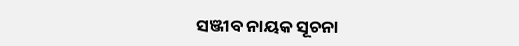ସଞ୍ଜୀବ ନାୟକ ସୂଚନା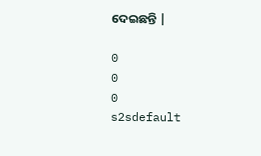ଦେଇଛନ୍ତି |

0
0
0
s2sdefault